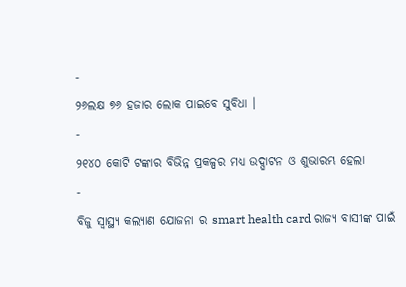-
୨୬ଲକ୍ଷ ୭୬ ହଜାର ଲୋକ ପାଇବେ ସୁବିଧା ।
-
୨୧୪୦ କୋଟି ଟଙ୍କାର ବିଭିନ୍ନ ପ୍ରକଳ୍ପର ମଧ୍ୟ ଉଦ୍ଘାଟନ ଓ ଶୁଭାରମ୍ଭ ହେଲା
-
ବିଜୁ ସ୍ବାସ୍ଥ୍ୟ କଲ୍ୟାଣ ଯୋଜନା ର smart health card ରାଜ୍ୟ ବାସୀଙ୍କ ପାଇଁ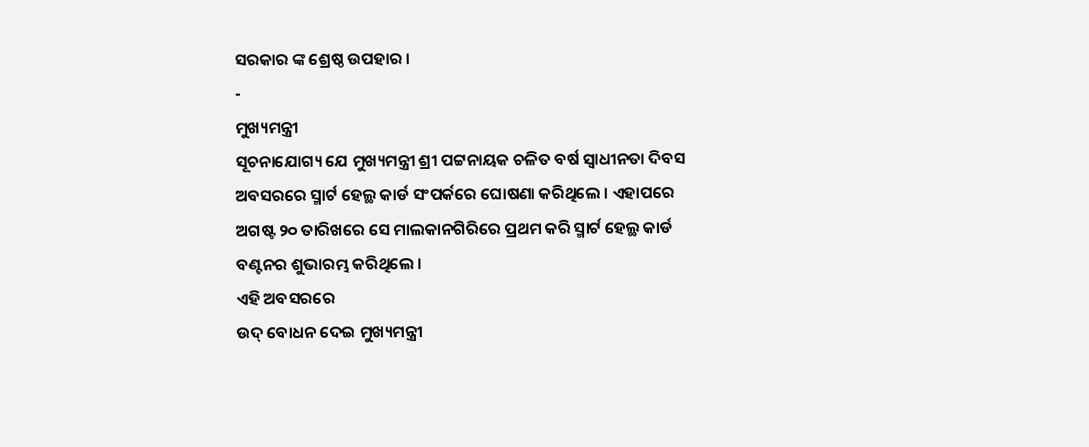ସରକାର ଙ୍କ ଶ୍ରେଷ୍ଠ ଉପହାର ।
-
ମୁଖ୍ୟମନ୍ତ୍ରୀ
ସୂଚନାଯୋଗ୍ୟ ଯେ ମୁଖ୍ୟମନ୍ତ୍ରୀ ଶ୍ରୀ ପଟ୍ଟନାୟକ ଚଳିତ ବର୍ଷ ସ୍ବାଧୀନତା ଦିବସ ଅବସରରେ ସ୍ମାର୍ଟ ହେଲ୍ଥ କାର୍ଡ ସଂପର୍କରେ ଘୋଷଣା କରିଥିଲେ । ଏହାପରେ ଅଗଷ୍ଟ ୨୦ ତାରିଖରେ ସେ ମାଲକାନଗିରିରେ ପ୍ରଥମ କରି ସ୍ମାର୍ଟ ହେଲ୍ଥ କାର୍ଡ ବଣ୍ଟନର ଶୁଭାରମ୍ଭ କରିଥିଲେ ।
ଏହି ଅବସରରେ
ଉଦ୍ ବୋଧନ ଦେଇ ମୁଖ୍ୟମନ୍ତ୍ରୀ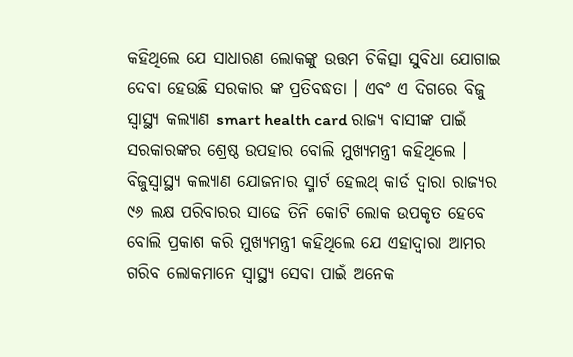କହିଥିଲେ ଯେ ସାଧାରଣ ଲୋକଙ୍କୁ ଉତ୍ତମ ଚିକିତ୍ସା ସୁବିଧା ଯୋଗାଇ ଦେବା ହେଉଛି ସରକାର ଙ୍କ ପ୍ରତିବଦ୍ଧତା । ଏବଂ ଏ ଦିଗରେ ବିଜୁ ସ୍ବାସ୍ଥ୍ୟ କଲ୍ୟାଣ smart health card ରାଜ୍ୟ ବାସୀଙ୍କ ପାଇଁ ସରକାରଙ୍କର ଶ୍ରେଷ୍ଠ ଉପହାର ବୋଲି ମୁଖ୍ୟମନ୍ତ୍ରୀ କହିଥିଲେ ।
ବିଜୁସ୍ବାସ୍ଥ୍ୟ କଲ୍ୟାଣ ଯୋଜନାର ସ୍ମାର୍ଟ ହେଲଥ୍ କାର୍ଡ ଦ୍ବାରା ରାଜ୍ୟର ୯୬ ଲକ୍ଷ ପରିବାରର ସାଢେ ତିନି କୋଟି ଲୋକ ଉପକୃତ ହେବେ ବୋଲି ପ୍ରକାଶ କରି ମୁଖ୍ୟମନ୍ତ୍ରୀ କହିଥିଲେ ଯେ ଏହାଦ୍ବାରା ଆମର ଗରିବ ଲୋକମାନେ ସ୍ବାସ୍ଥ୍ୟ ସେବା ପାଇଁ ଅନେକ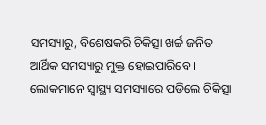ସମସ୍ୟାରୁ, ବିଶେଷକରି ଚିକିତ୍ସା ଖର୍ଚ୍ଚ ଜନିତ ଆର୍ଥିକ ସମସ୍ୟାରୁ ମୁକ୍ତ ହୋଇପାରିବେ ।
ଲୋକମାନେ ସ୍ବାସ୍ଥ୍ୟ ସମସ୍ୟାରେ ପଡିଲେ ଚିକିତ୍ସା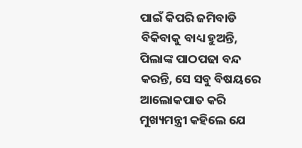ପାଇଁ କିପରି ଜମିବାଡି ବିକିବାକୁ ବାଧ୍ୟ ହୁଅନ୍ତି, ପିଲାଙ୍କ ପାଠପଢା ବନ୍ଦ କରନ୍ତି, ସେ ସବୁ ବିଷୟରେ ଆଲୋକପାତ କରି ମୁଖ୍ୟମନ୍ତ୍ରୀ କହିଲେ ଯେ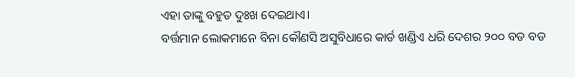ଏହା ତାଙ୍କୁ ବହୁତ ଦୁଃଖ ଦେଇଥାଏ।
ବର୍ତ୍ତମାନ ଲୋକମାନେ ବିନା କୌଣସି ଅସୁବିଧାରେ କାର୍ଡ ଖଣ୍ଡିଏ ଧରି ଦେଶର ୨୦୦ ବଡ ବଡ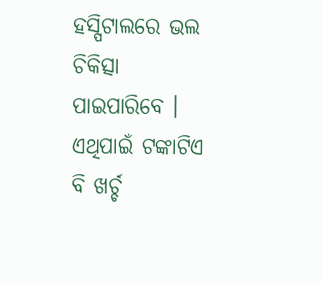ହସ୍ପିଟାଲରେ ଭଲ ଚିକିତ୍ସା ପାଇପାରିବେ । ଏଥିପାଇଁ ଟଙ୍କାଟିଏ ବି ଖର୍ଚ୍ଚ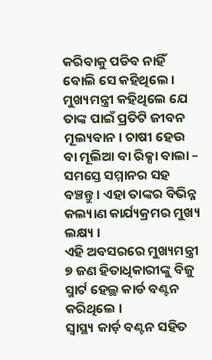କରିବାକୁ ପଡିବ ନାହିଁ ବୋଲି ସେ କହିଥିଲେ। ମୁଖ୍ୟମନ୍ତ୍ରୀ କହିଥିଲେ ଯେ ତାଙ୍କ ପାଇଁ ପ୍ରତିଟି ଜୀବନ ମୂଲ୍ୟବାନ। ଚାଷୀ ହେଉ ବା ମୂଲିଆ ବା ରିକ୍ସା ବାଲା – ସମସ୍ତେ ସମ୍ମାନର ସହ ବଞ୍ଚନ୍ତୁ । ଏହା ତାଙ୍କର ବିଭିନ୍ନ କଲ୍ୟାଣ କାର୍ଯ୍ୟକ୍ରମର ମୁଖ୍ୟ ଲକ୍ଷ୍ୟ ।
ଏହି ଅବସରରେ ମୁଖ୍ୟମନ୍ତ୍ରୀ ୭ ଜଣ ହିତାଧିକାରୀଙ୍କୁ ବିଜୁ ସ୍ମାର୍ଟ ହେଲ୍ଥ କାର୍ଡ ବଣ୍ଟନ କରିଥିଲେ ।
ସ୍ବାସ୍ଥ୍ୟ କାର୍ଡ଼ ବଣ୍ଟନ ସହିତ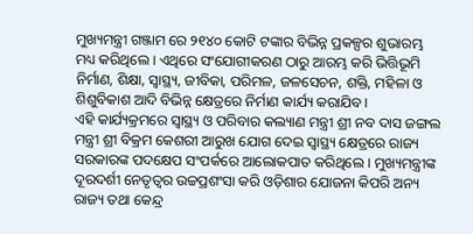ମୁଖ୍ୟମନ୍ତ୍ରୀ ଗଞ୍ଜାମ ରେ ୨୧୪୦ କୋଟି ଟଙ୍କାର ବିଭିନ୍ନ ପ୍ରକଳ୍ପର ଶୁଭାରମ୍ଭ ମଧ୍ୟ କରିଥିଲେ । ଏଥିରେ ସଂଯୋଗୀକରଣ ଠାରୁ ଆରମ୍ଭ କରି ଭିତ୍ତିଭୂମି ନିର୍ମାଣ, ଶିକ୍ଷା, ସ୍ବାସ୍ଥ୍ୟ, ଜୀବିକା, ପରିମଳ, ଜଳସେଚନ, ଶକ୍ତି, ମହିଳା ଓ ଶିଶୁବିକାଶ ଆଦି ବିଭିନ୍ନ କ୍ଷେତ୍ରରେ ନିର୍ମାଣ କାର୍ଯ୍ୟ କରାଯିବ।
ଏହି କାର୍ଯ୍ୟକ୍ରମରେ ସ୍ବାସ୍ଥ୍ୟ ଓ ପରିବାର କଲ୍ୟାଣ ମନ୍ତ୍ରୀ ଶ୍ରୀ ନବ ଦାସ ଜଙ୍ଗଲ ମନ୍ତ୍ରୀ ଶ୍ରୀ ବିକ୍ରମ କେଶରୀ ଆରୁଖ ଯୋଗ ଦେଇ ସ୍ବାସ୍ଥ୍ୟ କ୍ଷେତ୍ରରେ ରାଜ୍ୟ ସରକାରଙ୍କ ପଦକ୍ଷେପ ସଂପର୍କରେ ଆଲୋକପାତ କରିଥିଲେ । ମୁଖ୍ୟମନ୍ତ୍ରୀଙ୍କ ଦୂରଦର୍ଶୀ ନେତୃତ୍ବର ଉଚ୍ଚପ୍ରଶଂସା କରି ଓଡ଼ିଶାର ଯୋଜନା କିପରି ଅନ୍ୟ ରାଜ୍ୟ ତଥା କେନ୍ଦ୍ର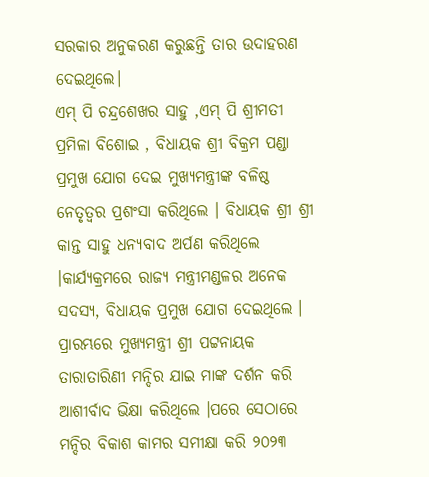ସରକାର ଅନୁକରଣ କରୁଛନ୍ତି ତାର ଉଦାହରଣ ଦେଇଥିଲେ।
ଏମ୍ ପି ଚନ୍ଦ୍ରଶେଖର ସାହୁ ,ଏମ୍ ପି ଶ୍ରୀମତୀ ପ୍ରମିଳା ବିଶୋଇ , ବିଧାୟକ ଶ୍ରୀ ବିକ୍ରମ ପଣ୍ଡା ପ୍ରମୁଖ ଯୋଗ ଦେଇ ମୁଖ୍ୟମନ୍ତ୍ରୀଙ୍କ ବଳିଷ୍ଠ ନେତୃତ୍ବର ପ୍ରଶଂସା କରିଥିଲେ । ବିଧାୟକ ଶ୍ରୀ ଶ୍ରୀ କାନ୍ତ ସାହୁ ଧନ୍ୟବାଦ ଅର୍ପଣ କରିଥିଲେ ।କାର୍ଯ୍ୟକ୍ରମରେ ରାଜ୍ୟ ମନ୍ତ୍ରୀମଣ୍ଡଳର ଅନେକ ସଦସ୍ୟ, ବିଧାୟକ ପ୍ରମୁଖ ଯୋଗ ଦେଇଥିଲେ ।
ପ୍ରାରମ୍ଭରେ ମୁଖ୍ୟମନ୍ତ୍ରୀ ଶ୍ରୀ ପଟ୍ଟନାୟକ ତାରାତାରିଣୀ ମନ୍ଦିର ଯାଇ ମାଙ୍କ ଦର୍ଶନ କରି ଆଶୀର୍ବାଦ ଭିକ୍ଷା କରିଥିଲେ ।ପରେ ସେଠାରେ ମନ୍ଦିର ବିକାଶ କାମର ସମୀକ୍ଷା କରି ୨୦୨୩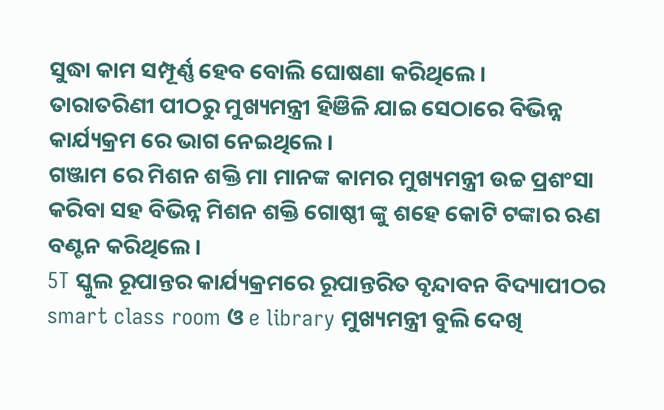ସୁଦ୍ଧା କାମ ସମ୍ପୂର୍ଣ୍ଣ ହେବ ବୋଲି ଘୋଷଣା କରିଥିଲେ ।
ତାରାତରିଣୀ ପୀଠରୁ ମୁଖ୍ୟମନ୍ତ୍ରୀ ହିଞିଳି ଯାଇ ସେଠାରେ ବିଭିନ୍ନ କାର୍ଯ୍ୟକ୍ରମ ରେ ଭାଗ ନେଇଥିଲେ।
ଗଞ୍ଜାମ ରେ ମିଶନ ଶକ୍ତି ମା ମାନଙ୍କ କାମର ମୁଖ୍ୟମନ୍ତ୍ରୀ ଉଚ୍ଚ ପ୍ରଶଂସା କରିବା ସହ ବିଭିନ୍ନ ମିଶନ ଶକ୍ତି ଗୋଷ୍ଠୀ ଙ୍କୁ ଶହେ କୋଟି ଟଙ୍କାର ଋଣ ବଣ୍ଟନ କରିଥିଲେ ।
5T ସ୍କୁଲ ରୂପାନ୍ତର କାର୍ଯ୍ୟକ୍ରମରେ ରୂପାନ୍ତରିତ ବୃନ୍ଦାବନ ବିଦ୍ୟାପୀଠର smart class room ଓ e library ମୁଖ୍ୟମନ୍ତ୍ରୀ ବୁଲି ଦେଖି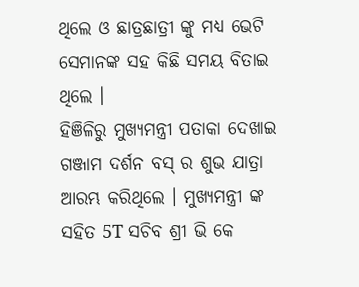ଥିଲେ ଓ ଛାତ୍ରଛାତ୍ରୀ ଙ୍କୁ ମଧ୍ୟ ଭେଟି ସେମାନଙ୍କ ସହ କିଛି ସମୟ ବିତାଇ ଥିଲେ ।
ହିଞିଳିରୁ ମୁଖ୍ୟମନ୍ତ୍ରୀ ପତାକା ଦେଖାଇ ଗଞ୍ଜାମ ଦର୍ଶନ ବସ୍ ର ଶୁଭ ଯାତ୍ରା ଆରମ୍ଭ କରିଥିଲେ । ମୁଖ୍ୟମନ୍ତ୍ରୀ ଙ୍କ ସହିତ 5T ସଚିବ ଶ୍ରୀ ଭି କେ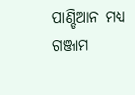ପାଣ୍ଡିଆନ ମଧ୍ୟ ଗଞ୍ଜାମ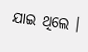ଯାଇ ଥିଲେ ।